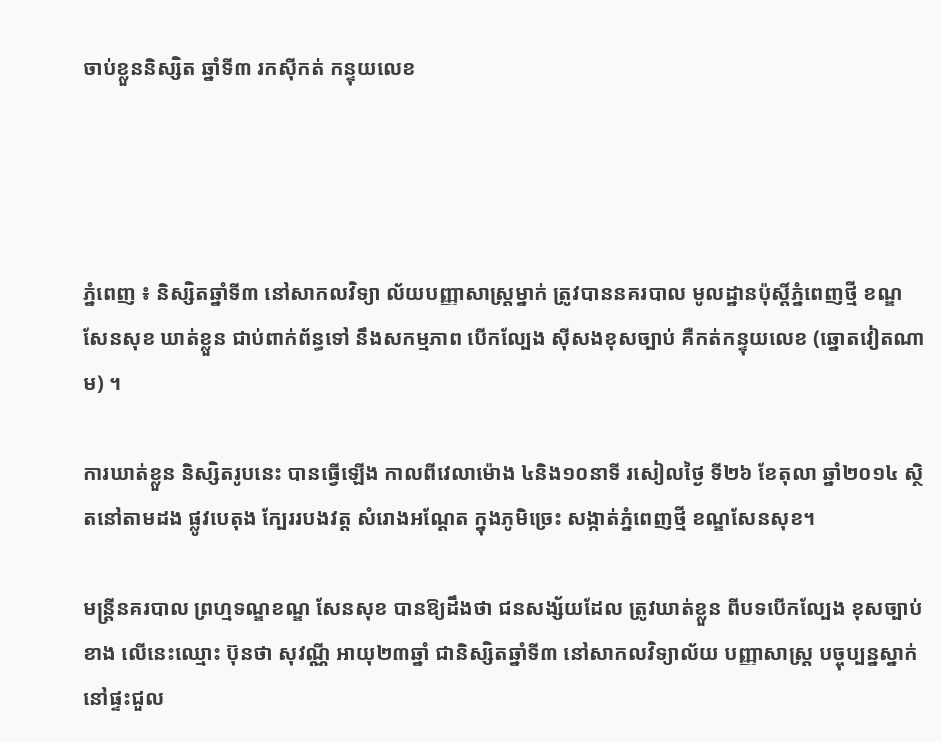ចាប់ខ្លួននិស្សិត ឆ្នាំទី៣ រកស៊ីកត់ កន្ទុយលេខ




ភ្នំពេញ ៖ និស្សិតឆ្នាំទី៣ នៅសាកលវិទ្យា ល័យបញ្ញាសាស្ដ្រម្នាក់ ត្រូវបាននគរបាល មូលដ្ឋានប៉ុស្ដិ៍ភ្នំពេញថ្មី ខណ្ឌសែនសុខ ឃាត់ខ្លួន ជាប់ពាក់ព័ន្ធទៅ នឹងសកម្មភាព បើកល្បែង ស៊ីសងខុសច្បាប់ គឺកត់កន្ទុយលេខ (ឆ្នោតវៀតណាម) ។

ការឃាត់ខ្លួន និស្សិតរូបនេះ បានធ្វើឡើង កាលពីវេលាម៉ោង ៤និង១០នាទី រសៀលថ្ងៃ ទី២៦ ខែតុលា ឆ្នាំ២០១៤ ស្ថិតនៅតាមដង ផ្លូវបេតុង ក្បែររបងវត្ដ សំរោងអណ្ដែត ក្នុងភូមិច្រេះ សង្កាត់ភ្នំពេញថ្មី ខណ្ឌសែនសុខ។

មន្ដ្រីនគរបាល ព្រហ្មទណ្ឌខណ្ឌ សែនសុខ បានឱ្យដឹងថា ជនសង្ស័យដែល ត្រូវឃាត់ខ្លួន ពីបទបើកល្បែង ខុសច្បាប់ខាង លើនេះឈ្មោះ ប៊ុនថា សុវណ្ណី អាយុ២៣ឆ្នាំ ជានិស្សិតឆ្នាំទី៣ នៅសាកលវិទ្យាល័យ បញ្ញាសាស្ដ្រ បច្ចុប្បន្នស្នាក់នៅផ្ទះជួល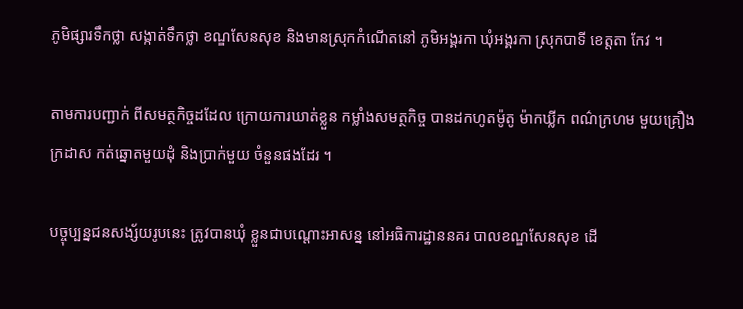ភូមិផ្សារទឹកថ្លា សង្កាត់ទឹកថ្លា ខណ្ឌសែនសុខ និងមានស្រុកកំណើតនៅ ភូមិអង្គរកា ឃុំអង្គរកា ស្រុកបាទី ខេត្ដតា កែវ ។

តាមការបញ្ជាក់ ពីសមត្ថកិច្ចដដែល ក្រោយការឃាត់ខ្លួន កម្លាំងសមត្ថកិច្ច បានដកហូតម៉ូតូ ម៉ាកឃ្លីក ពណ៌ក្រហម មួយគ្រឿង ក្រដាស កត់ឆ្នោតមួយដុំ និងប្រាក់មួយ ចំនួនផងដែរ ។

បច្ចុប្បន្នជនសង្ស័យរូបនេះ ត្រូវបានឃុំ ខ្លួនជាបណ្ដោះអាសន្ន នៅអធិការដ្ឋាននគរ បាលខណ្ឌសែនសុខ ដើ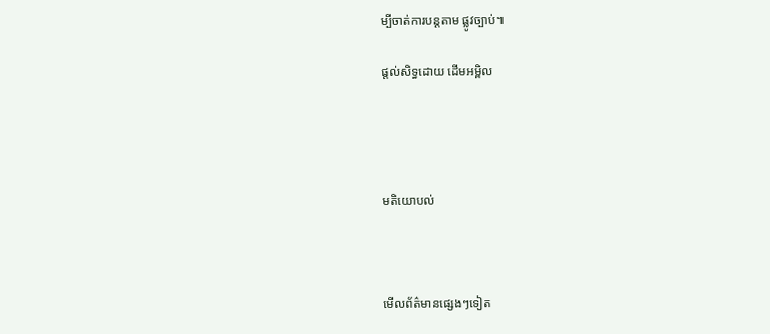ម្បីចាត់ការបន្ដតាម ផ្លូវច្បាប់៕

ផ្តល់សិទ្ធដោយ ដើមអម្ពិល




មតិយោបល់



មើលព័ត៌មានផ្សេងៗទៀត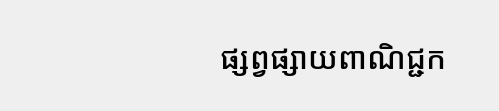ផ្សព្វផ្សាយពាណិជ្ជក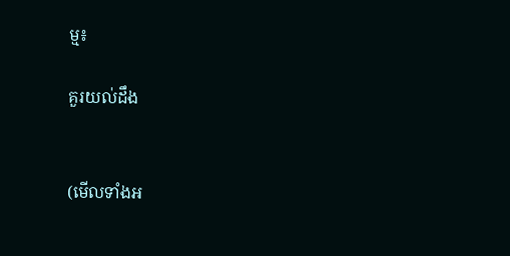ម្ម៖

គួរយល់ដឹង


(មើលទាំងអ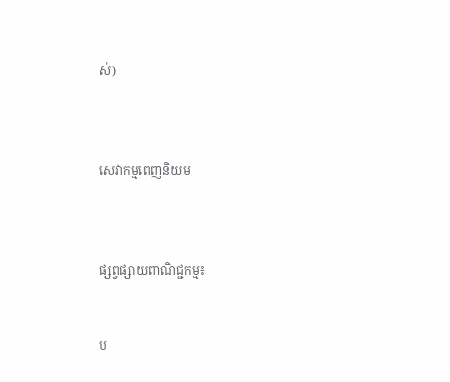ស់)



សេវាកម្មពេញនិយម



ផ្សព្វផ្សាយពាណិជ្ជកម្ម៖


ប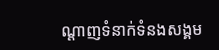ណ្តាញទំនាក់ទំនងសង្គម